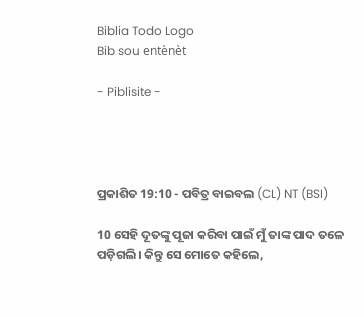Biblia Todo Logo
Bib sou entènèt

- Piblisite -




ପ୍ରକାଶିତ 19:10 - ପବିତ୍ର ବାଇବଲ (CL) NT (BSI)

10 ସେହି ଦୂତଙ୍କୁ ପୂଜା କରିବା ପାଇଁ ମୁଁ ତାଙ୍କ ପାଦ ତଳେ ପଡ଼ିଗଲି। କିନ୍ତୁ ସେ ମୋତେ କହିଲେ,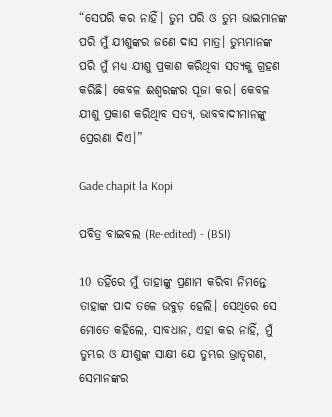“ସେପରି କର ନାହିଁ। ତୁମ ପରି ଓ ତୁମ ଭାଇମାନଙ୍କ ପରି ମୁଁ ଯୀଶୁଙ୍କର ଜଣେ ଦାସ ମାତ୍ର। ତୁମ୍ଭମାନଙ୍କ ପରି ମୁଁ ମଧ୍ୟ ଯୀଶୁ ପ୍ରକାଶ କରିଥିବା ସତ୍ୟକୁ ଗ୍ରହଣ କରିଛି। କେବଳ ଈଶ୍ୱରଙ୍କର ପୂଜା କର। କେବଳ ଯୀଶୁ ପ୍ରକାଶ କରିଥିାବ ସତ୍ୟ, ଭାବବାଦୀମାନଙ୍କୁ ପ୍ରେରଣା ଦିଏ।”

Gade chapit la Kopi

ପବିତ୍ର ବାଇବଲ (Re-edited) - (BSI)

10 ତହିଁରେ ମୁଁ ତାହାଙ୍କୁ ପ୍ରଣାମ କରିବା ନିମନ୍ତେ ତାହାଙ୍କ ପାଦ ତଳେ ଉବୁଡ଼ ହେଲି। ସେଥିରେ ସେ ମୋତେ କହିଲେ, ସାବଧାନ, ଏହା କର ନାହିଁ, ମୁଁ ତୁମ୍ଭର ଓ ଯୀଶୁଙ୍କ ସାକ୍ଷୀ ଯେ ତୁମ୍ଭର ଭ୍ରାତୃଗଣ, ସେମାନଙ୍କର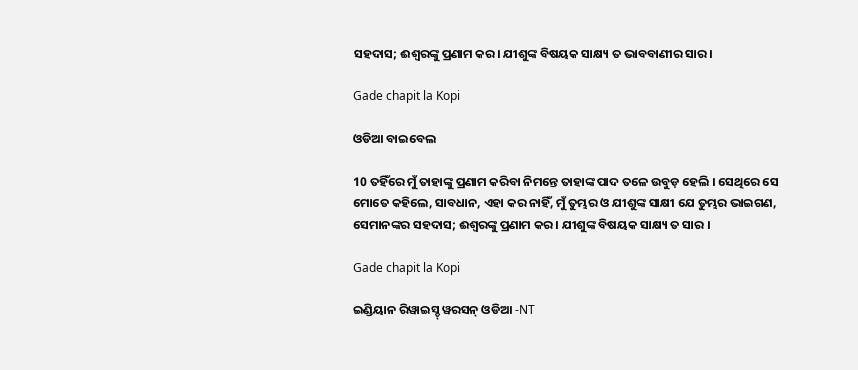ସହଦାସ; ଈଶ୍ଵରଙ୍କୁ ପ୍ରଣାମ କର। ଯୀଶୁଙ୍କ ବିଷୟକ ସାକ୍ଷ୍ୟ ତ ଭାବବାଣୀର ସାର।

Gade chapit la Kopi

ଓଡିଆ ବାଇବେଲ

10 ତହିଁରେ ମୁଁ ତାହାଙ୍କୁ ପ୍ରଣାମ କରିବା ନିମନ୍ତେ ତାହାଙ୍କ ପାଦ ତଳେ ଉବୁଡ଼ ହେଲି । ସେଥିରେ ସେ ମୋତେ କହିଲେ, ସାବଧାନ, ଏହା କର ନାହିଁ, ମୁଁ ତୁମ୍ଭର ଓ ଯୀଶୁଙ୍କ ସାକ୍ଷୀ ଯେ ତୁମ୍ଭର ଭାଇଗଣ, ସେମାନଙ୍କର ସହଦାସ; ଈଶ୍ୱରଙ୍କୁ ପ୍ରଣାମ କର । ଯୀଶୁଙ୍କ ବିଷୟକ ସାକ୍ଷ୍ୟ ତ ସାର ।

Gade chapit la Kopi

ଇଣ୍ଡିୟାନ ରିୱାଇସ୍ଡ୍ ୱରସନ୍ ଓଡିଆ -NT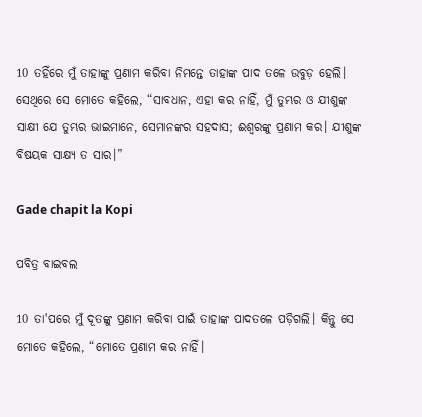10 ତହିଁରେ ମୁଁ ତାହାଙ୍କୁ ପ୍ରଣାମ କରିବା ନିମନ୍ତେ ତାହାଙ୍କ ପାଦ ତଳେ ଉବୁଡ଼ ହେଲି। ସେଥିରେ ସେ ମୋତେ କହିଲେ, “ସାବଧାନ, ଏହା କର ନାହିଁ, ମୁଁ ତୁମ୍ଭର ଓ ଯୀଶୁଙ୍କ ସାକ୍ଷୀ ଯେ ତୁମ୍ଭର ଭାଇମାନେ, ସେମାନଙ୍କର ସହଦାସ; ଈଶ୍ବରଙ୍କୁ ପ୍ରଣାମ କର। ଯୀଶୁଙ୍କ ବିଷୟକ ସାକ୍ଷ୍ୟ ତ ସାର।”

Gade chapit la Kopi

ପବିତ୍ର ବାଇବଲ

10 ତା'ପରେ ମୁଁ ଦୂତଙ୍କୁ ପ୍ରଣାମ କରିବା ପାଇଁ ତାହାଙ୍କ ପାଦତଳେ ପଡ଼ିଗଲି। କିନ୍ତୁ ସେ ମୋତେ କହିଲେ, “ମୋତେ ପ୍ରଣାମ କର ନାହିଁ।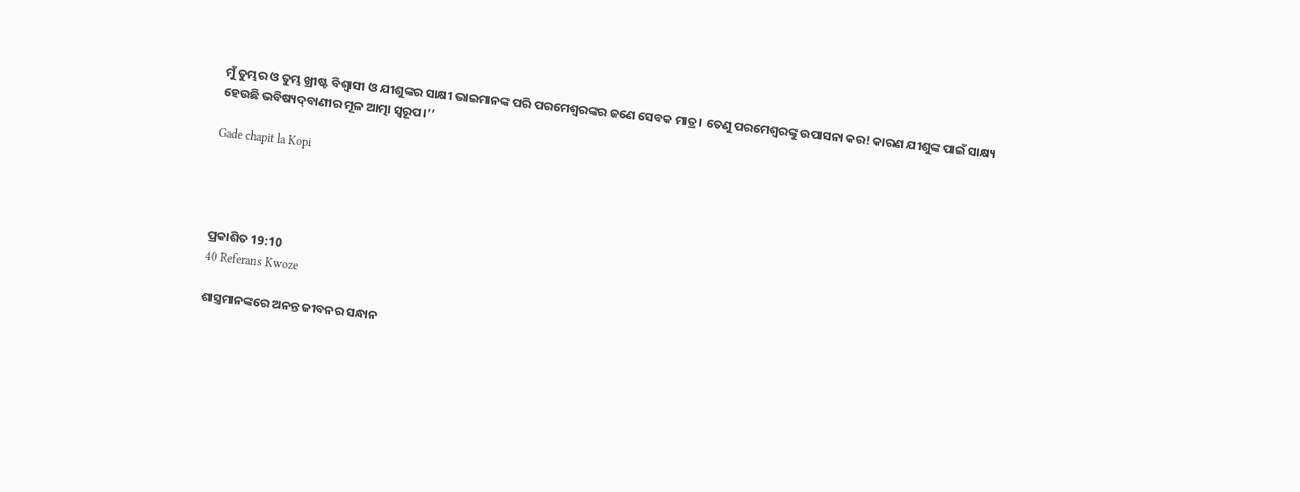ମୁଁ ତୁମ୍ଭର ଓ ତୁମ୍ଭ ଖ୍ରୀଷ୍ଟ ବିଶ୍ୱାସୀ ଓ ଯୀଶୁଙ୍କର ସାକ୍ଷୀ ଭାଇମାନଙ୍କ ପରି ପରମେଶ୍ୱରଙ୍କର ଜଣେ ସେବକ ମାତ୍ର। ତେଣୁ ପରମେଶ୍ୱରଙ୍କୁ ଉପାସନା କର! କାରଣ ଯୀଶୁଙ୍କ ପାଇଁ ସାକ୍ଷ୍ୟ ହେଉଛି ଭବିଷ୍ୟ‌‌ଦ୍‌‌‌‌ବାଣୀର ମୂଳ ଆତ୍ମା ସ୍ୱରୂପ।’’

Gade chapit la Kopi




ପ୍ରକାଶିତ 19:10
40 Referans Kwoze

ଶାସ୍ତ୍ରମାନଙ୍କରେ ଅନନ୍ତ ଜୀବନର ସନ୍ଧାନ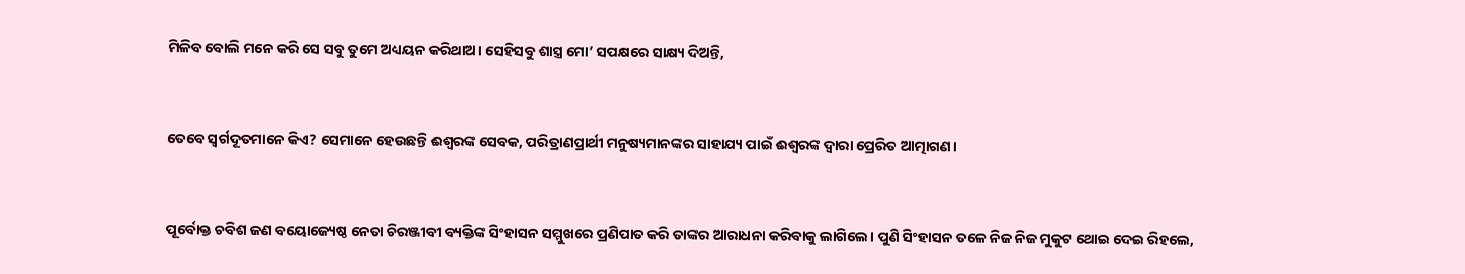ମିଳିବ ବୋଲି ମନେ କରି ସେ ସବୁ ତୁମେ ଅଧ୍ୟୟନ କରିଥାଅ। ସେହିସବୁ ଶାସ୍ତ୍ର ମୋ’ ସପକ୍ଷରେ ସାକ୍ଷ୍ୟ ଦିଅନ୍ତି,


ତେବେ ସ୍ୱର୍ଗଦୂତମାନେ କିଏ? ସେମାନେ ହେଉଛନ୍ତି ଈଶ୍ୱରଙ୍କ ସେବକ, ପରିତ୍ରାଣପ୍ରାର୍ଥୀ ମନୁଷ୍ୟମାନଙ୍କର ସାହାଯ୍ୟ ପାଇଁ ଈଶ୍ବରଙ୍କ ଦ୍ୱାରା ପ୍ରେରିତ ଆତ୍ମାଗଣ।


ପୂର୍ବୋକ୍ତ ଚବିଶ ଜଣ ବୟୋଜ୍ୟେଷ୍ଠ ନେତା ଚିରଞ୍ଜୀବୀ ବ୍ୟକ୍ତିଙ୍କ ସିଂହାସନ ସମ୍ମୁଖରେ ପ୍ରଣିପାତ କରି ତାଙ୍କର ଆରାଧନା କରିବାକୁ ଲାଗିଲେ। ପୁଣି ସିଂହାସନ ତଳେ ନିଜ ନିଜ ମୁକୁଟ ଥୋଇ ଦେଇ ରିହଲେ,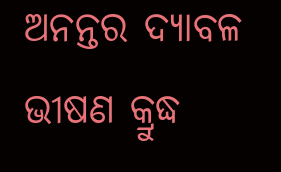ଅନନ୍ତର ଦ୍ୟାବଳ ଭୀଷଣ କ୍ରୁଦ୍ଧ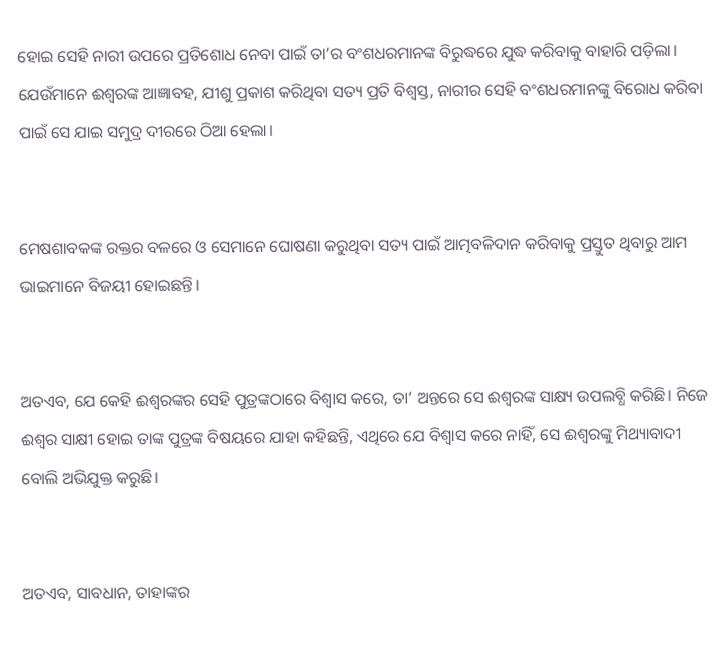ହୋଇ ସେହି ନାରୀ ଉପରେ ପ୍ରତିଶୋଧ ନେବା ପାଇଁ ତା’ର ବଂଶଧରମାନଙ୍କ ବିରୁଦ୍ଧରେ ଯୁଦ୍ଧ କରିବାକୁ ବାହାରି ପଡ଼ିଲା। ଯେଉଁମାନେ ଈଶ୍ୱରଙ୍କ ଆଜ୍ଞାବହ, ଯୀଶୁ ପ୍ରକାଶ କରିଥିବା ସତ୍ୟ ପ୍ରତି ବିଶ୍ୱସ୍ତ, ନାରୀର ସେହି ବଂଶଧରମାନଙ୍କୁ ବିରୋଧ କରିବା ପାଇଁ ସେ ଯାଇ ସମୁଦ୍ର ଦୀରରେ ଠିଆ ହେଲା।


ମେଷଶାବକଙ୍କ ରକ୍ତର ବଳରେ ଓ ସେମାନେ ଘୋଷଣା କରୁଥିବା ସତ୍ୟ ପାଇଁ ଆତ୍ମବଳିଦାନ କରିବାକୁ ପ୍ରସ୍ତୁତ ଥିବାରୁ ଆମ ଭାଇମାନେ ବିଜୟୀ ହୋଇଛନ୍ତି।


ଅତଏବ, ଯେ କେହି ଈଶ୍ୱରଙ୍କର ସେହି ପୁତ୍ରଙ୍କଠାରେ ବିଶ୍ୱାସ କରେ, ତା’ ଅନ୍ତରେ ସେ ଈଶ୍ବରଙ୍କ ସାକ୍ଷ୍ୟ ଉପଲବ୍ଧି କରିଛି। ନିଜେ ଈଶ୍ବର ସାକ୍ଷୀ ହୋଇ ତାଙ୍କ ପୁତ୍ରଙ୍କ ବିଷୟରେ ଯାହା କହିଛନ୍ତି, ଏଥିରେ ଯେ ବିଶ୍ୱାସ କରେ ନାହିଁ, ସେ ଈଶ୍ବରଙ୍କୁ ମିଥ୍ୟାବାଦୀ ବୋଲି ଅଭିଯୁକ୍ତ କରୁଛି।


ଅତଏବ, ସାବଧାନ, ତାହାଙ୍କର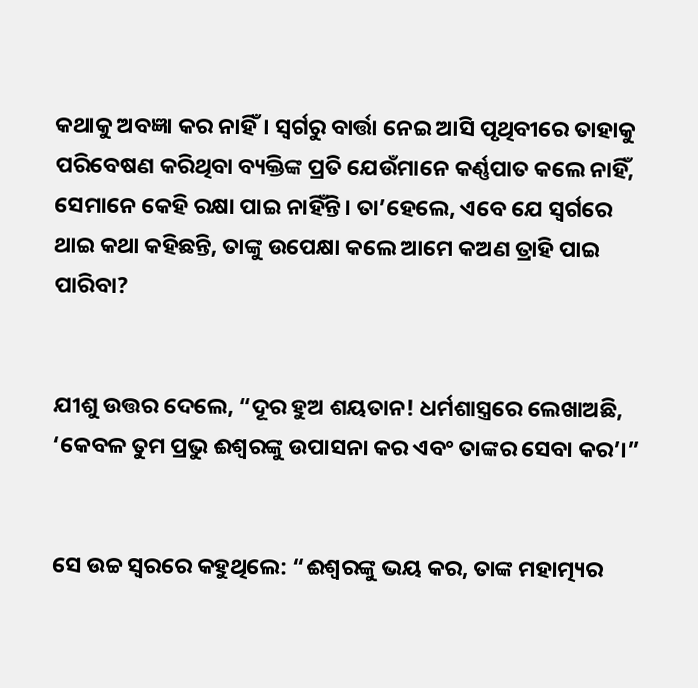କଥାକୁ ଅବଜ୍ଞା କର ନାହିଁ। ସ୍ୱର୍ଗରୁ ବାର୍ତ୍ତା ନେଇ ଆସି ପୃଥିବୀରେ ତାହାକୁ ପରିବେଷଣ କରିଥିବା ବ୍ୟକ୍ତିଙ୍କ ପ୍ରତି ଯେଉଁମାନେ କର୍ଣ୍ଣପାତ କଲେ ନାହିଁ, ସେମାନେ କେହି ରକ୍ଷା ପାଇ ନାହିଁନ୍ତି। ତା’ହେଲେ, ଏବେ ଯେ ସ୍ୱର୍ଗରେ ଥାଇ କଥା କହିଛନ୍ତି, ତାଙ୍କୁ ଉପେକ୍ଷା କଲେ ଆମେ କଅଣ ତ୍ରାହି ପାଇ ପାରିବା?


ଯୀଶୁ ଉତ୍ତର ଦେଲେ, “ଦୂର ହୁଅ ଶୟତାନ! ଧର୍ମଶାସ୍ତ୍ରରେ ଲେଖାଅଛି, ‘କେବଳ ତୁମ ପ୍ରଭୁ ଈଶ୍ୱରଙ୍କୁ ଉପାସନା କର ଏବଂ ତାଙ୍କର ସେବା କର’।”


ସେ ଉଚ୍ଚ ସ୍ୱରରେ କହୁଥିଲେ: “ଈଶ୍ୱରଙ୍କୁ ଭୟ କର, ତାଙ୍କ ମହାତ୍ମ୍ୟର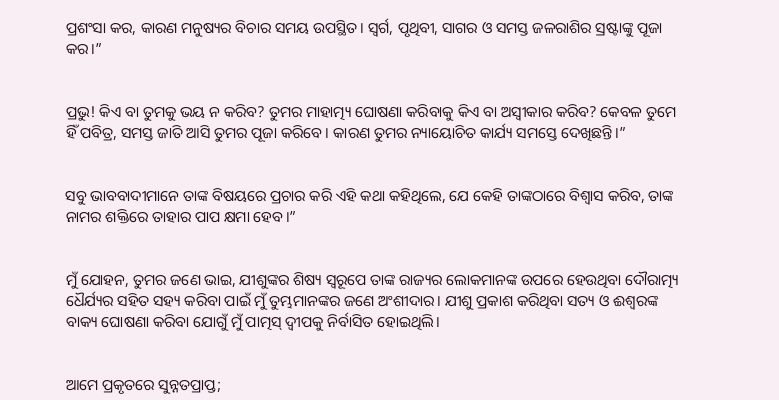ପ୍ରଶଂସା କର, କାରଣ ମନୁଷ୍ୟର ବିଚାର ସମୟ ଉପସ୍ଥିତ। ସ୍ୱର୍ଗ, ପୃଥିବୀ, ସାଗର ଓ ସମସ୍ତ ଜଳରାଶିର ସ୍ରଷ୍ଟାଙ୍କୁ ପୂଜା କର।”


ପ୍ରଭୁ! କିଏ ବା ତୁମକୁ ଭୟ ନ କରିବ? ତୁମର ମାହାତ୍ମ୍ୟ ଘୋଷଣା କରିବାକୁ କିଏ ବା ଅସ୍ୱୀକାର କରିବ? କେବଳ ତୁମେ ହିଁ ପବିତ୍ର, ସମସ୍ତ ଜାତି ଆସି ତୁମର ପୂଜା କରିବେ। କାରଣ ତୁମର ନ୍ୟାୟୋଚିତ କାର୍ଯ୍ୟ ସମସ୍ତେ ଦେଖିଛନ୍ତି।”


ସବୁ ଭାବବାଦୀମାନେ ତାଙ୍କ ବିଷୟରେ ପ୍ରଚାର କରି ଏହି କଥା କହିଥିଲେ, ଯେ କେହି ତାଙ୍କଠାରେ ବିଶ୍ୱାସ କରିବ, ତାଙ୍କ ନାମର ଶକ୍ତିରେ ତାହାର ପାପ କ୍ଷମା ହେବ।”


ମୁଁ ଯୋହନ, ତୁମର ଜଣେ ଭାଇ, ଯୀଶୁଙ୍କର ଶିଷ୍ୟ ସ୍ୱରୂପେ ତାଙ୍କ ରାଜ୍ୟର ଲୋକମାନଙ୍କ ଉପରେ ହେଉଥିବା ଦୌରାତ୍ମ୍ୟ ଧୈର୍ଯ୍ୟର ସହିତ ସହ୍ୟ କରିବା ପାଇଁ ମୁଁ ତୁମ୍ଭମାନଙ୍କର ଜଣେ ଅଂଶୀଦାର। ଯୀଶୁ ପ୍ରକାଶ କରିଥିବା ସତ୍ୟ ଓ ଈଶ୍ୱରଙ୍କ ବାକ୍ୟ ଘୋଷଣା କରିବା ଯୋଗୁଁ ମୁଁ ପାତ୍ମସ୍ ଦ୍ୱୀପକୁ ନିର୍ବାସିତ ହୋଇଥିଲି।


ଆମେ ପ୍ରକୃତରେ ସୁନ୍ନତପ୍ରାପ୍ତ;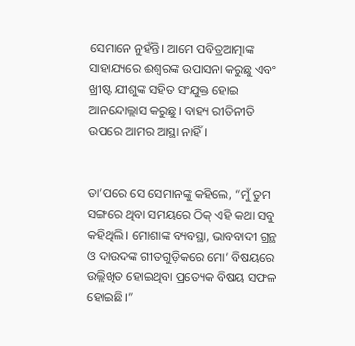ସେମାନେ ନୁହଁନ୍ତି। ଆମେ ପବିତ୍ରଆତ୍ମାଙ୍କ ସାହାଯ୍ୟରେ ଈଶ୍ୱରଙ୍କ ଉପାସନା କରୁଛୁ ଏବଂ ଖ୍ରୀଷ୍ଟ ଯୀଶୁଙ୍କ ସହିତ ସଂଯୁକ୍ତ ହୋଇ ଆନନ୍ଦୋଲ୍ଲାସ କରୁଛୁ। ବାହ୍ୟ ରୀତିନୀତି ଉପରେ ଆମର ଆସ୍ଥା ନାହିଁ।


ତା’ପରେ ସେ ସେମାନଙ୍କୁ କହିଲେ, “ମୁଁ ତୁମ ସଙ୍ଗରେ ଥିବା ସମୟରେ ଠିକ୍ ଏହି କଥା ସବୁ କହିଥିଲି। ମୋଶାଙ୍କ ବ୍ୟବସ୍ଥା, ଭାବବାଦୀ ଗ୍ରନ୍ଥ ଓ ଦାଉଦଙ୍କ ଗୀତଗୁଡ଼ିକରେ ମୋ’ ବିଷୟରେ ଉଲ୍ଲିଖିତ ହୋଇଥିବା ପ୍ରତ୍ୟେକ ବିଷୟ ସଫଳ ହୋଇଛି।”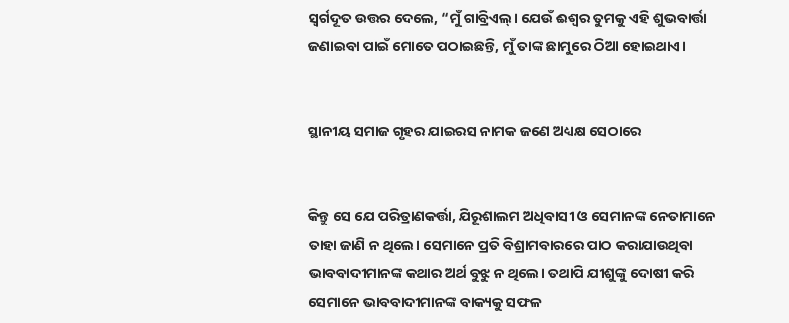ସ୍ୱର୍ଗଦୂତ ଉତ୍ତର ଦେଲେ, “ମୁଁ ଗାବ୍ରିଏଲ୍। ଯେଉଁ ଈଶ୍ୱର ତୁମକୁ ଏହି ଶୁଭବାର୍ତ୍ତା ଜଣାଇବା ପାଇଁ ମୋତେ ପଠାଇଛନ୍ତି, ମୁଁ ତାଙ୍କ ଛାମୁରେ ଠିଆ ହୋଇଥାଏ।


ସ୍ଥାନୀୟ ସମାଜ ଗୃହର ଯାଇରସ ନାମକ ଜଣେ ଅଧ୍ୟକ୍ଷ ସେଠାରେ


କିନ୍ତୁ ସେ ଯେ ପରିତ୍ରାଣକର୍ତ୍ତା, ଯିରୂଶାଲମ ଅଧିବାସୀ ଓ ସେମାନଙ୍କ ନେତାମାନେ ତାହା ଜାଣି ନ ଥିଲେ। ସେମାନେ ପ୍ରତି ବିଶ୍ରାମବାରରେ ପାଠ କରାଯାଉଥିବା ଭାବବାଦୀମାନଙ୍କ କଥାର ଅର୍ଥ ବୁଝୁ ନ ଥିଲେ। ତଥାପି ଯୀଶୁଙ୍କୁ ଦୋଷୀ କରି ସେମାନେ ଭାବବାଦୀମାନଙ୍କ ବାକ୍ୟକୁ ସଫଳ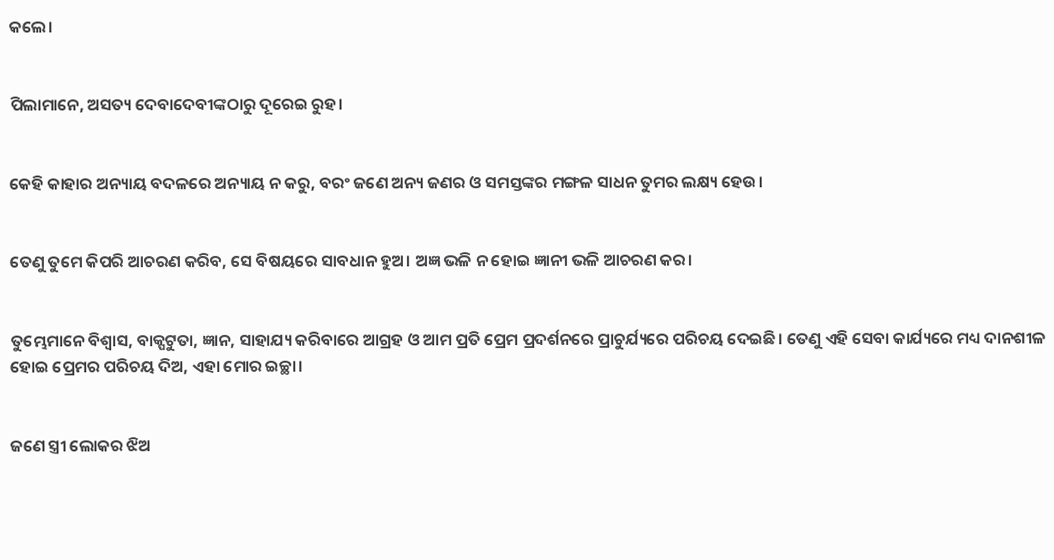କଲେ।


ପିଲାମାନେ, ଅସତ୍ୟ ଦେବାଦେବୀଙ୍କଠାରୁ ଦୂରେଇ ରୁହ।


କେହି କାହାର ଅନ୍ୟାୟ ବଦଳରେ ଅନ୍ୟାୟ ନ କରୁ, ବରଂ ଜଣେ ଅନ୍ୟ ଜଣର ଓ ସମସ୍ତଙ୍କର ମଙ୍ଗଳ ସାଧନ ତୁମର ଲକ୍ଷ୍ୟ ହେଉ।


ତେଣୁ ତୁମେ କିପରି ଆଚରଣ କରିବ, ସେ ବିଷୟରେ ସାବଧାନ ହୁଅ। ଅଜ୍ଞ ଭଳି ନ ହୋଇ ଜ୍ଞାନୀ ଭଳି ଆଚରଣ କର।


ତୁମ୍ଭେମାନେ ବିଶ୍ୱାସ, ବାକ୍ପଟୁତା, ଜ୍ଞାନ, ସାହାଯ୍ୟ କରିବାରେ ଆଗ୍ରହ ଓ ଆମ ପ୍ରତି ପ୍ରେମ ପ୍ରଦର୍ଶନରେ ପ୍ରାଚୁର୍ଯ୍ୟରେ ପରିଚୟ ଦେଇଛି। ତେଣୁ ଏହି ସେବା କାର୍ଯ୍ୟରେ ମଧ୍ୟ ଦାନଶୀଳ ହୋଇ ପ୍ରେମର ପରିଚୟ ଦିଅ, ଏହା ମୋର ଇଚ୍ଛା।


ଜଣେ ସ୍ତ୍ରୀ ଲୋକର ଝିଅ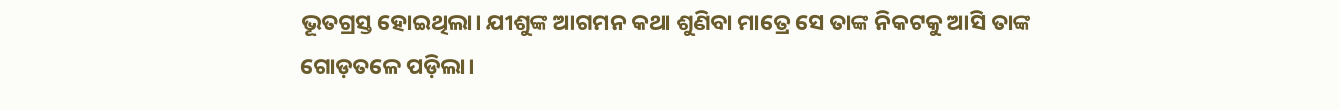ଭୂତଗ୍ରସ୍ତ ହୋଇଥିଲା। ଯୀଶୁଙ୍କ ଆଗମନ କଥା ଶୁଣିବା ମାତ୍ରେ ସେ ତାଙ୍କ ନିକଟକୁ ଆସି ତାଙ୍କ ଗୋଡ଼ତଳେ ପଡ଼ିଲା।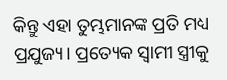କିନ୍ତୁ ଏହା ତୁମ୍ଭମାନଙ୍କ ପ୍ରତି ମଧ୍ୟ ପ୍ରଯୁଜ୍ୟ। ପ୍ରତ୍ୟେକ ସ୍ୱାମୀ ସ୍ତ୍ରୀକୁ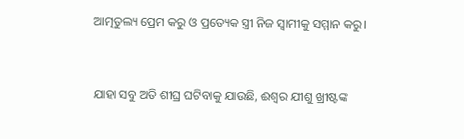ଆତ୍ମତୁଲ୍ୟ ପ୍ରେମ କରୁ ଓ ପ୍ରତ୍ୟେକ ସ୍ତ୍ରୀ ନିଜ ସ୍ୱାମୀକୁ ସମ୍ମାନ କରୁ।


ଯାହା ସବୁ ଅତି ଶୀଘ୍ର ଘଟିବାକୁ ଯାଉଛି, ଈଶ୍ୱର ଯୀଶୁ ଖ୍ରୀଷ୍ଟଙ୍କ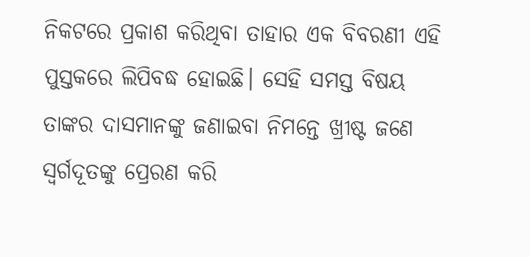ନିକଟରେ ପ୍ରକାଶ କରିଥିବା ତାହାର ଏକ ବିବରଣୀ ଏହି ପୁସ୍ତକରେ ଲିପିବଦ୍ଧ ହୋଇଛି। ସେହି ସମସ୍ତ ବିଷୟ ତାଙ୍କର ଦାସମାନଙ୍କୁ ଜଣାଇବା ନିମନ୍ତେ ଖ୍ରୀଷ୍ଟ ଜଣେ ସ୍ୱର୍ଗଦୂତଙ୍କୁ ପ୍ରେରଣ କରି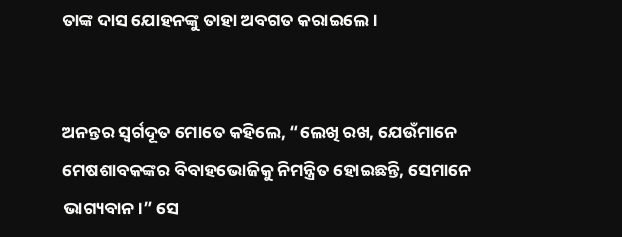ତାଙ୍କ ଦାସ ଯୋହନଙ୍କୁ ତାହା ଅବଗତ କରାଇଲେ।


ଅନନ୍ତର ସ୍ୱର୍ଗଦୂତ ମୋତେ କହିଲେ, “ଲେଖି ରଖ, ଯେଉଁମାନେ ମେଷଶାବକଙ୍କର ବିବାହଭୋଜିକୁ ନିମନ୍ତ୍ରିତ ହୋଇଛନ୍ତି, ସେମାନେ ଭାଗ୍ୟବାନ।” ସେ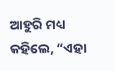ଆହୁରି ମଧ୍ୟ କହିଲେ, “ଏହା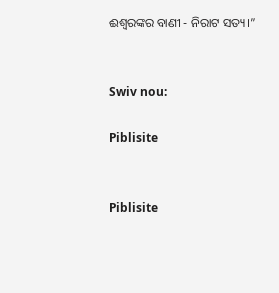ଈଶ୍ୱରଙ୍କର ବାଣୀ - ନିରାଟ ସତ୍ୟ।”


Swiv nou:

Piblisite


Piblisite